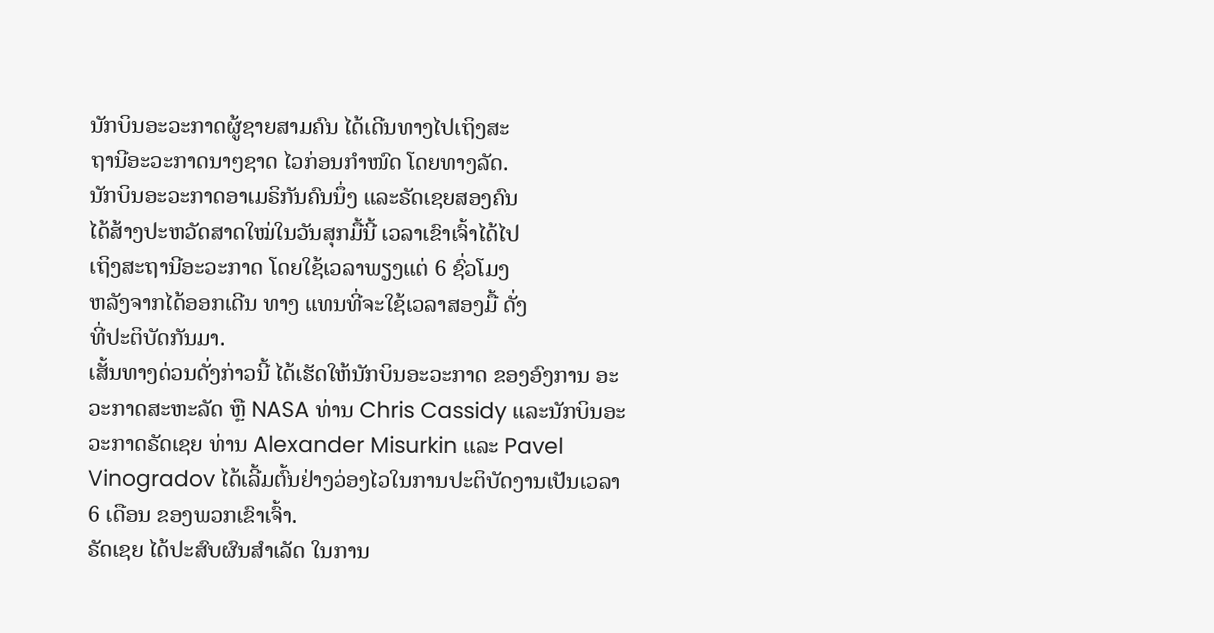ນັກບິນອະວະກາດຜູ້ຊາຍສາມຄົນ ໄດ້ເດີນທາງໄປເຖິງສະ
ຖານີອະວະກາດນາໆຊາດ ໄວກ່ອນກໍາໜົດ ໂດຍທາງລັດ.
ນັກບິນອະວະກາດອາເມຣິກັນຄົນນຶ່ງ ແລະຣັດເຊຍສອງຄົນ
ໄດ້ສ້າງປະຫວັດສາດໃໝ່ໃນວັນສຸກມື້ນີ້ ເວລາເຂົາເຈົ້າໄດ້ໄປ
ເຖິງສະຖານີອະວະກາດ ໂດຍໃຊ້ເວລາພຽງແຕ່ 6 ຊົ່ວໂມງ
ຫລັງຈາກໄດ້ອອກເດີນ ທາງ ແທນທີ່ຈະໃຊ້ເວລາສອງມື້ ດັ່ງ
ທີ່ປະຕິບັດກັນມາ.
ເສັ້ນທາງດ່ວນດັ່ງກ່າວນີ້ ໄດ້ເຮັດໃຫ້ນັກບິນອະວະກາດ ຂອງອົງການ ອະວະກາດສະຫະລັດ ຫຼື NASA ທ່ານ Chris Cassidy ແລະນັກບິນອະວະກາດຣັດເຊຍ ທ່ານ Alexander Misurkin ແລະ Pavel Vinogradov ໄດ້ເລີ້ມຕົ້ນຢ່າງວ່ອງໄວໃນການປະຕິບັດງານເປັນເວລາ 6 ເດືອນ ຂອງພວກເຂົາເຈົ້າ.
ຣັດເຊຍ ໄດ້ປະສົບຜົນສໍາເລັດ ໃນການ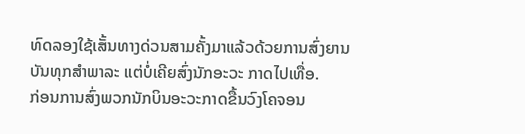ທົດລອງໃຊ້ເສັ້ນທາງດ່ວນສາມຄັ້ງມາແລ້ວດ້ວຍການສົ່ງຍານບັນທຸກສໍາພາລະ ແຕ່ບໍ່ເຄີຍສົ່ງນັກອະວະ ກາດໄປເທື່ອ.
ກ່ອນການສົ່ງພວກນັກບິນອະວະກາດຂື້ນວົງໂຄຈອນ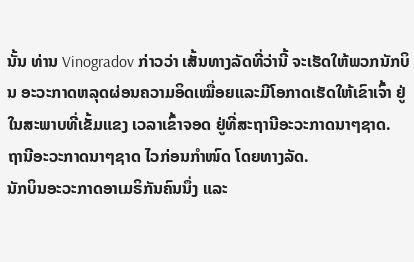ນັ້ນ ທ່ານ Vinogradov ກ່າວວ່າ ເສັ້ນທາງລັດທີ່ວ່ານີ້ ຈະເຮັດໃຫ້ພວກນັກບິນ ອະວະກາດຫລຸດຜ່ອນຄວາມອິດເໝື່ອຍແລະມີໂອກາດເຮັດໃຫ້ເຂົາເຈົ້າ ຢູ່ໃນສະພາບທີ່ເຂັ້ມແຂງ ເວລາເຂົ້າຈອດ ຢູ່ທີ່ສະຖານີອະວະກາດນາໆຊາດ.
ຖານີອະວະກາດນາໆຊາດ ໄວກ່ອນກໍາໜົດ ໂດຍທາງລັດ.
ນັກບິນອະວະກາດອາເມຣິກັນຄົນນຶ່ງ ແລະ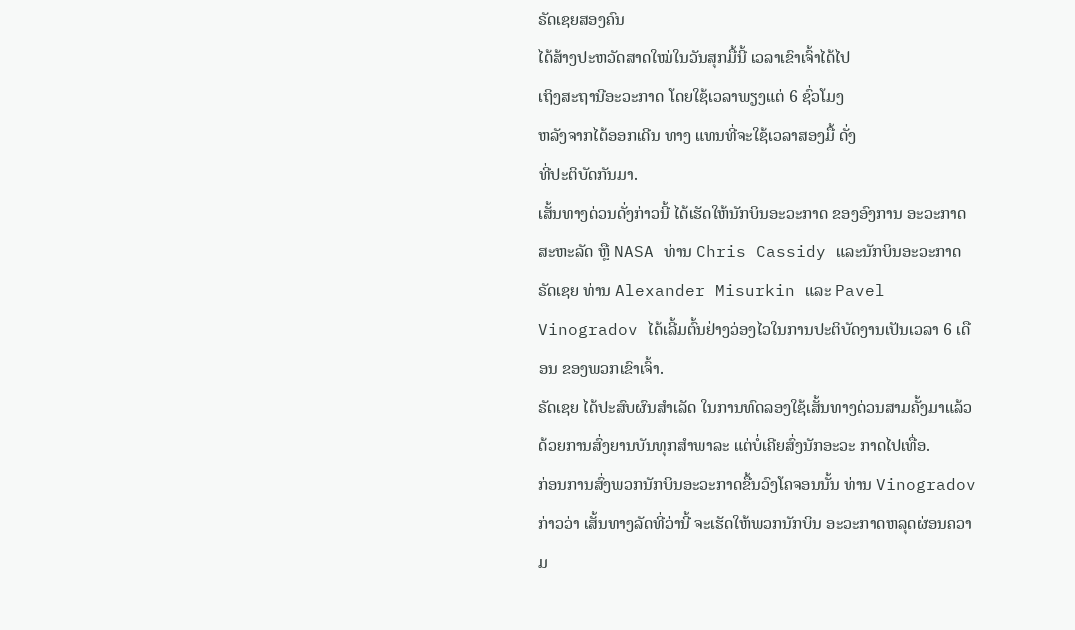ຣັດເຊຍສອງຄົນ
ໄດ້ສ້າງປະຫວັດສາດໃໝ່ໃນວັນສຸກມື້ນີ້ ເວລາເຂົາເຈົ້າໄດ້ໄປ
ເຖິງສະຖານີອະວະກາດ ໂດຍໃຊ້ເວລາພຽງແຕ່ 6 ຊົ່ວໂມງ
ຫລັງຈາກໄດ້ອອກເດີນ ທາງ ແທນທີ່ຈະໃຊ້ເວລາສອງມື້ ດັ່ງ
ທີ່ປະຕິບັດກັນມາ.
ເສັ້ນທາງດ່ວນດັ່ງກ່າວນີ້ ໄດ້ເຮັດໃຫ້ນັກບິນອະວະກາດ ຂອງອົງການ ອະວະກາດສະຫະລັດ ຫຼື NASA ທ່ານ Chris Cassidy ແລະນັກບິນອະວະກາດຣັດເຊຍ ທ່ານ Alexander Misurkin ແລະ Pavel Vinogradov ໄດ້ເລີ້ມຕົ້ນຢ່າງວ່ອງໄວໃນການປະຕິບັດງານເປັນເວລາ 6 ເດືອນ ຂອງພວກເຂົາເຈົ້າ.
ຣັດເຊຍ ໄດ້ປະສົບຜົນສໍາເລັດ ໃນການທົດລອງໃຊ້ເສັ້ນທາງດ່ວນສາມຄັ້ງມາແລ້ວດ້ວຍການສົ່ງຍານບັນທຸກສໍາພາລະ ແຕ່ບໍ່ເຄີຍສົ່ງນັກອະວະ ກາດໄປເທື່ອ.
ກ່ອນການສົ່ງພວກນັກບິນອະວະກາດຂື້ນວົງໂຄຈອນນັ້ນ ທ່ານ Vinogradov ກ່າວວ່າ ເສັ້ນທາງລັດທີ່ວ່ານີ້ ຈະເຮັດໃຫ້ພວກນັກບິນ ອະວະກາດຫລຸດຜ່ອນຄວາມ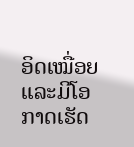ອິດເໝື່ອຍແລະມີໂອກາດເຮັດ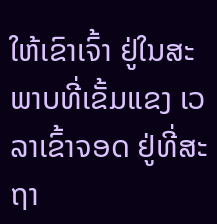ໃຫ້ເຂົາເຈົ້າ ຢູ່ໃນສະພາບທີ່ເຂັ້ມແຂງ ເວລາເຂົ້າຈອດ ຢູ່ທີ່ສະຖາ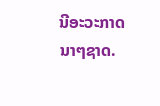ນີອະວະກາດນາໆຊາດ.